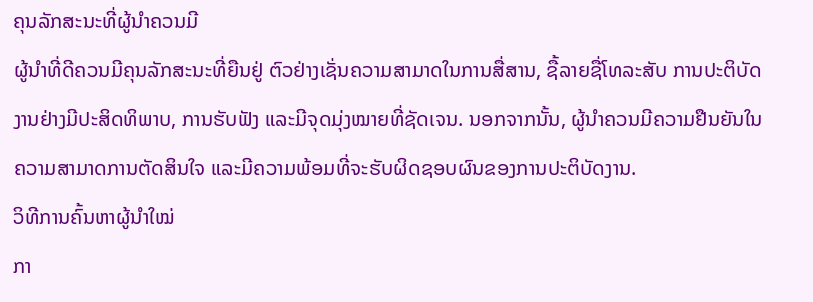ຄຸນລັກສະນະທີ່ຜູ້ນໍາຄວນມີ
ຜູ້ນໍາທີ່ດີຄວນມີຄຸນລັກສະນະທີ່ຍືນຢູ່ ຕົວຢ່າງເຊັ່ນຄວາມສາມາດໃນການສື່ສານ, ຊື້ລາຍຊື່ໂທລະສັບ ການປະຕິບັດງານຢ່າງມີປະສິດທິພາບ, ການຮັບຟັງ ແລະມີຈຸດມຸ່ງໝາຍທີ່ຊັດເຈນ. ນອກຈາກນັ້ນ, ຜູ້ນໍາຄວນມີຄວາມຢືນຍັນໃນຄວາມສາມາດການຕັດສິນໃຈ ແລະມີຄວາມພ້ອມທີ່ຈະຮັບຜິດຊອບຜົນຂອງການປະຕິບັດງານ.
ວິທີການຄົ້ນຫາຜູ້ນໍາໃໝ່
ກາ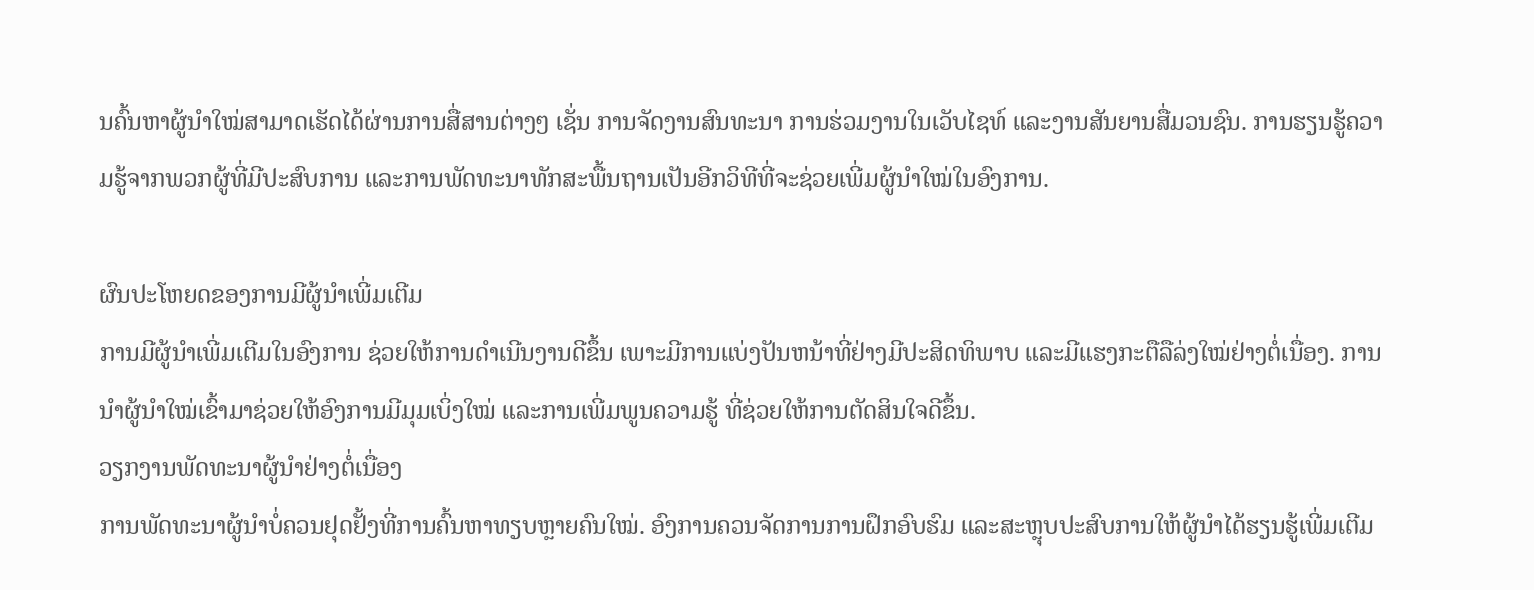ນຄົ້ນຫາຜູ້ນໍາໃໝ່ສາມາດເຮັດໄດ້ຜ່ານການສື່ສານຕ່າງໆ ເຊັ່ນ ການຈັດງານສົນທະນາ ການຮ່ວມງານໃນເວັບໄຊທ໌ ແລະງານສັນຍານສື່ມວນຊົນ. ການຮຽນຮູ້ຄວາມຮູ້ຈາກພວກຜູ້ທີ່ມີປະສົບການ ແລະການພັດທະນາທັກສະພື້ນຖານເປັນອີກວິທີທີ່ຈະຊ່ວຍເພີ່ມຜູ້ນໍາໃໝ່ໃນອົງການ.

ຜົນປະໂຫຍດຂອງການມີຜູ້ນໍາເພີ່ມເຕີມ
ການມີຜູ້ນໍາເພີ່ມເຕີມໃນອົງການ ຊ່ວຍໃຫ້ການດຳເນີນງານດີຂຶ້ນ ເພາະມີການແບ່ງປັນຫນ້າທີ່ຢ່າງມີປະສິດທິພາບ ແລະມີແຮງກະຕືລືລ່ງໃໝ່ຢ່າງຕໍ່ເນື່ອງ. ການນຳຜູ້ນໍາໃໝ່ເຂົ້າມາຊ່ວຍໃຫ້ອົງການມີມຸມເບິ່ງໃໝ່ ແລະການເພີ່ມພູນຄວາມຮູ້ ທີ່ຊ່ວຍໃຫ້ການຕັດສິນໃຈດີຂຶ້ນ.
ວຽກງານພັດທະນາຜູ້ນໍາຢ່າງຕໍ່ເນື່ອງ
ການພັດທະນາຜູ້ນໍາບໍ່ຄວນຢຸດຢັ້ງທີ່ການຄົ້ນຫາທຽບຫຼາຍຄົນໃໝ່. ອົງການຄວນຈັດການການຝຶກອົບຮົມ ແລະສະຫຼຸບປະສົບການໃຫ້ຜູ້ນໍາໄດ້ຮຽນຮູ້ເພີ່ມເຕີມ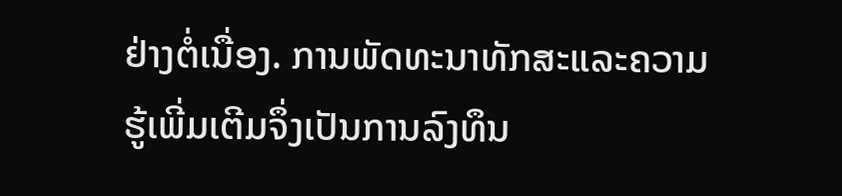ຢ່າງຕໍ່ເນື່ອງ. ການພັດທະນາທັກສະແລະຄວາມຮູ້ເພີ່ມເຕີມຈຶ່ງເປັນການລົງທຶນ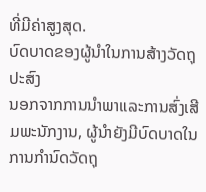ທີ່ມີຄ່າສູງສຸດ.
ບົດບາດຂອງຜູ້ນໍາໃນການສ້າງວັດຖຸປະສົງ
ນອກຈາກການນຳພາແລະການສົ່ງເສີມພະນັກງານ, ຜູ້ນໍາຍັງມີບົດບາດໃນການກຳນົດວັດຖຸ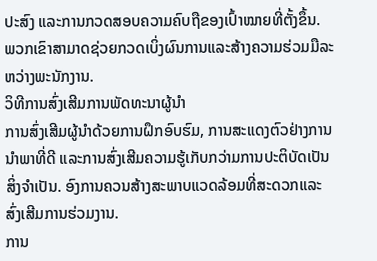ປະສົງ ແລະການກວດສອບຄວາມຄົບຖືຂອງເປົ້າໝາຍທີ່ຕັ້ງຂຶ້ນ. ພວກເຂົາສາມາດຊ່ວຍກວດເບິ່ງຜົນການແລະສ້າງຄວາມຮ່ວມມືລະຫວ່າງພະນັກງານ.
ວິທີການສົ່ງເສີມການພັດທະນາຜູ້ນໍາ
ການສົ່ງເສີມຜູ້ນໍາດ້ວຍການຝຶກອົບຮົມ, ການສະແດງຕົວຢ່າງການນຳພາທີ່ດີ ແລະການສົ່ງເສີມຄວາມຮູ້ເກັບກວ່າມການປະຕິບັດເປັນສິ່ງຈຳເປັນ. ອົງການຄວນສ້າງສະພາບແວດລ້ອມທີ່ສະດວກແລະສົ່ງເສີມການຮ່ວມງານ.
ການ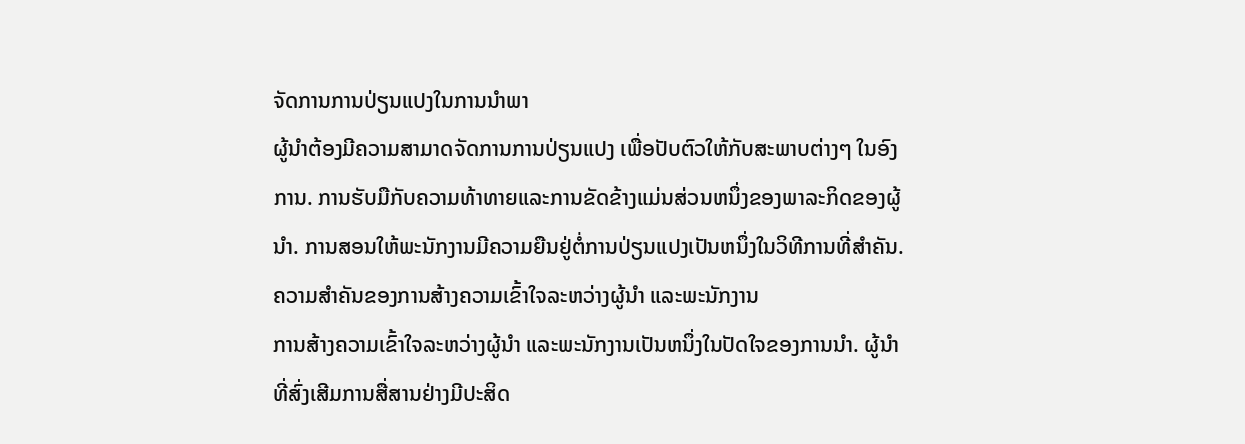ຈັດການການປ່ຽນແປງໃນການນຳພາ
ຜູ້ນໍາຕ້ອງມີຄວາມສາມາດຈັດການການປ່ຽນແປງ ເພື່ອປັບຕົວໃຫ້ກັບສະພາບຕ່າງໆ ໃນອົງການ. ການຮັບມືກັບຄວາມທ້າທາຍແລະການຂັດຂ້າງແມ່ນສ່ວນຫນຶ່ງຂອງພາລະກິດຂອງຜູ້ນໍາ. ການສອນໃຫ້ພະນັກງານມີຄວາມຍືນຢູ່ຕໍ່ການປ່ຽນແປງເປັນຫນຶ່ງໃນວິທີການທີ່ສໍາຄັນ.
ຄວາມສຳຄັນຂອງການສ້າງຄວາມເຂົ້າໃຈລະຫວ່າງຜູ້ນໍາ ແລະພະນັກງານ
ການສ້າງຄວາມເຂົ້າໃຈລະຫວ່າງຜູ້ນໍາ ແລະພະນັກງານເປັນຫນຶ່ງໃນປັດໃຈຂອງການນຳ. ຜູ້ນໍາທີ່ສົ່ງເສີມການສື່ສານຢ່າງມີປະສິດ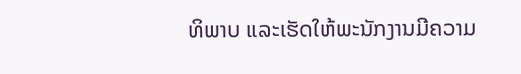ທິພາບ ແລະເຮັດໃຫ້ພະນັກງານມີຄວາມ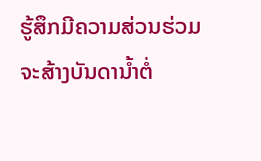ຮູ້ສຶກມີຄວາມສ່ວນຮ່ວມ ຈະສ້າງບັນດານ້ຳຕໍ່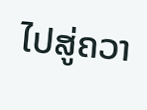ໄປສູ່ຄວາ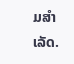ມສຳເລັດ.